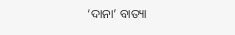‘ଦାନା’ ବାତ୍ୟା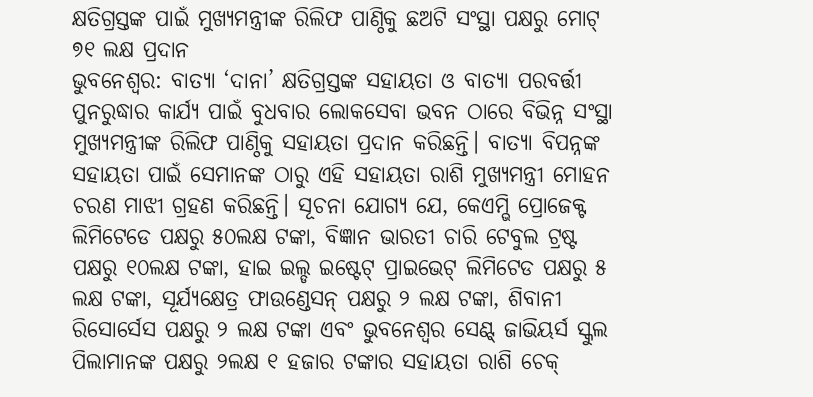କ୍ଷତିଗ୍ରସ୍ତଙ୍କ ପାଇଁ ମୁଖ୍ୟମନ୍ତ୍ରୀଙ୍କ ରିଲିଫ ପାଣ୍ଠିକୁ ଛଅଟି ସଂସ୍ଥା ପକ୍ଷରୁ ମୋଟ୍ ୭୧ ଲକ୍ଷ ପ୍ରଦାନ
ଭୁବନେଶ୍ୱର: ବାତ୍ୟା ‘ଦାନା’ କ୍ଷତିଗ୍ରସ୍ତଙ୍କ ସହାୟତା ଓ ବାତ୍ୟା ପରବର୍ତ୍ତୀ ପୁନରୁଦ୍ଧାର କାର୍ଯ୍ୟ ପାଇଁ ବୁଧବାର ଲୋକସେବା ଭବନ ଠାରେ ବିଭିନ୍ନ ସଂସ୍ଥା ମୁଖ୍ୟମନ୍ତ୍ରୀଙ୍କ ରିଲିଫ ପାଣ୍ଠିକୁ ସହାୟତା ପ୍ରଦାନ କରିଛନ୍ତି। ବାତ୍ୟା ବିପନ୍ନଙ୍କ ସହାୟତା ପାଇଁ ସେମାନଙ୍କ ଠାରୁ ଏହି ସହାୟତା ରାଶି ମୁଖ୍ୟମନ୍ତ୍ରୀ ମୋହନ ଚରଣ ମାଝୀ ଗ୍ରହଣ କରିଛନ୍ତି। ସୂଚନା ଯୋଗ୍ୟ ଯେ, କେଏମ୍ଭି ପ୍ରୋଜେକ୍ଟ ଲିମିଟେଡେ ପକ୍ଷରୁ ୫୦ଲକ୍ଷ ଟଙ୍କା, ବିଜ୍ଞାନ ଭାରତୀ ଚାରି ଟେବୁଲ ଟ୍ରଷ୍ଟ ପକ୍ଷରୁ ୧୦ଲକ୍ଷ ଟଙ୍କା, ହାଇ ଇଲ୍ଡ ଇଷ୍ଟେଟ୍ ପ୍ରାଇଭେଟ୍ ଲିମିଟେଡ ପକ୍ଷରୁ ୫ ଲକ୍ଷ ଟଙ୍କା, ସୂର୍ଯ୍ୟକ୍ଷେତ୍ର ଫାଉଣ୍ଡେସନ୍ ପକ୍ଷରୁ ୨ ଲକ୍ଷ ଟଙ୍କା, ଶିବାନୀ ରିସୋର୍ସେସ ପକ୍ଷରୁ ୨ ଲକ୍ଷ ଟଙ୍କା ଏବଂ ଭୁବନେଶ୍ବର ସେଣ୍ଟ୍ ଜାଭିୟର୍ସ ସ୍କୁଲ ପିଲାମାନଙ୍କ ପକ୍ଷରୁ ୨ଲକ୍ଷ ୧ ହଜାର ଟଙ୍କାର ସହାୟତା ରାଶି ଚେକ୍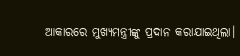ଆକାରରେ ମୁଖ୍ୟମନ୍ତ୍ରୀଙ୍କୁ ପ୍ରଦାନ କରାଯାଇଥିଲା।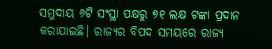ସମୁଦାୟ ୬ଟି ସଂସ୍ଥା ପକ୍ଷରୁ ୭୧ ଲକ୍ଷ ଟଙ୍କା ପ୍ରଦାନ କରାଯାଇଛି। ରାଜ୍ୟର ବିପଦ ସମୟରେ ରାଜ୍ୟ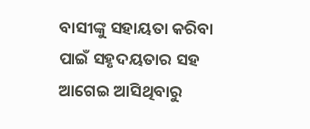ବାସୀଙ୍କୁ ସହାୟତା କରିବା ପାଇଁ ସହୃଦୟତାର ସହ ଆଗେଇ ଆସିଥିବାରୁ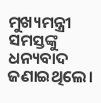ମୁଖ୍ୟମନ୍ତ୍ରୀ ସମସ୍ତଙ୍କୁ ଧନ୍ୟବାଦ ଜଣାଇଥିଲେ।